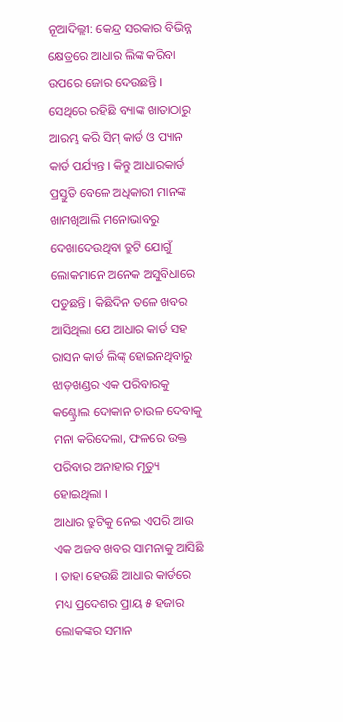ନୂଆଦିଲ୍ଲୀ: କେନ୍ଦ୍ର ସରକାର ବିଭିନ୍ନ କ୍ଷେତ୍ରରେ ଆଧାର ଲିଙ୍କ କରିବା ଉପରେ ଜୋର ଦେଉଛନ୍ତି । ସେଥିରେ ରହିଛି ବ୍ୟାଙ୍କ ଖାତାଠାରୁ ଆରମ୍ଭ କରି ସିମ୍ କାର୍ଡ ଓ ପ୍ୟାନ କାର୍ଡ ପର୍ଯ୍ୟନ୍ତ । କିନ୍ତୁ ଆଧାରକାର୍ଡ ପ୍ରସ୍ତୁତି ବେଳେ ଅଧିକାରୀ ମାନଙ୍କ ଖାମଖିଆଲି ମନୋଭାବରୁ ଦେଖାଦେଉଥିବା ତ୍ରୁଟି ଯୋଗୁଁ ଲୋକମାନେ ଅନେକ ଅସୁବିଧାରେ ପଡୁଛନ୍ତି । କିଛିଦିନ ତଳେ ଖବର ଆସିଥିଲା ଯେ ଆଧାର କାର୍ଡ ସହ ରାସନ କାର୍ଡ ଲିଙ୍କ୍ ହୋଇନଥିବାରୁ ଝାଡ଼ଖଣ୍ଡର ଏକ ପରିବାରକୁ କଣ୍ଟ୍ରୋଲ ଦୋକାନ ଚାଉଳ ଦେବାକୁ ମନା କରିଦେଲା, ଫଳରେ ଉକ୍ତ ପରିବାର ଅନାହାର ମୃତ୍ୟୁ ହୋଇଥିଲା ।
ଆଧାର ତ୍ରୁଟିକୁ ନେଇ ଏପରି ଆଉ ଏକ ଅଜବ ଖବର ସାମନାକୁ ଆସିଛି । ତାହା ହେଉଛି ଆଧାର କାର୍ଡରେ ମଧ୍ୟ ପ୍ରଦେଶର ପ୍ରାୟ ୫ ହଜାର ଲୋକଙ୍କର ସମାନ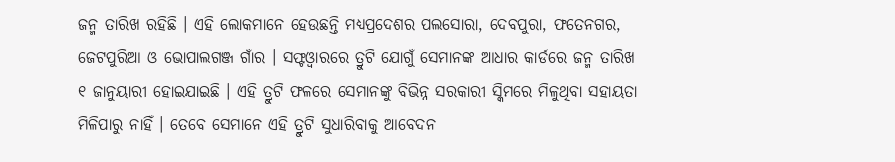ଜନ୍ମ ତାରିଖ ରହିଛି । ଏହି ଲୋକମାନେ ହେଉଛନ୍ତି ମଧ୍ୟପ୍ରଦେଶର ପଲସୋରା, ଦେବପୁରା, ଫତେନଗର, ଜେଟପୁରିଆ ଓ ଭୋପାଲଗଞ୍ଜ ଗାଁର । ସଫ୍ଟଓ୍ଵାରରେ ତ୍ରୁଟି ଯୋଗୁଁ ସେମାନଙ୍କ ଆଧାର କାର୍ଡରେ ଜନ୍ମ ତାରିଖ ୧ ଜାନୁୟାରୀ ହୋଇଯାଇଛି । ଏହି ତ୍ରୁଟି ଫଳରେ ସେମାନଙ୍କୁ ବିଭିନ୍ନ ସରକାରୀ ସ୍କିମରେ ମିଳୁଥିବା ସହାୟତା ମିଳିପାରୁ ନାହିଁ । ତେବେ ସେମାନେ ଏହି ତ୍ରୁଟି ସୁଧାରିବାକୁ ଆବେଦନ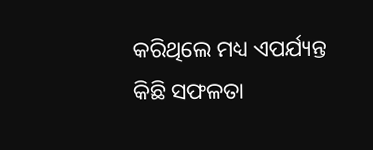କରିଥିଲେ ମଧ୍ୟ ଏପର୍ଯ୍ୟନ୍ତ କିଛି ସଫଳତା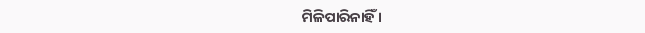ମିଳିପାରିନାହିଁ ।